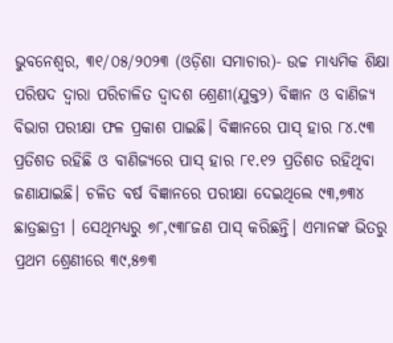ଭୁବନେଶ୍ୱର, ୩୧/୦୫/୨୦୨୩ (ଓଡ଼ିଶା ସମାଚାର)- ଉଚ୍ଚ ମାଧ୍ୟମିକ ଶିକ୍ଷା ପରିଷଦ ଦ୍ବାରା ପରିଚାଳିତ ଦ୍ବାଦଶ ଶ୍ରେଣୀ(ଯୁକ୍ତ୨) ବିଜ୍ଞାନ ଓ ବାଣିଜ୍ୟ ବିଭାଗ ପରୀକ୍ଷା ଫଳ ପ୍ରକାଶ ପାଇଛି। ବିଜ୍ଞାନରେ ପାସ୍ ହାର ୮୪.୯୩ ପ୍ରତିଶତ ରହିଛି ଓ ବାଣିଜ୍ୟରେ ପାସ୍ ହାର ୮୧.୧୨ ପ୍ରତିଶତ ରହିଥିବା ଜଣାଯାଇଛି। ଚଳିତ ବର୍ଷ ବିଜ୍ଞାନରେ ପରୀକ୍ଷା ଦେଇଥିଲେ ୯୩,୭୩୪ ଛାତ୍ରଛାତ୍ରୀ । ସେଥିମଧ୍ୟରୁ ୭୮,୯୩୮ଜଣ ପାସ୍ କରିଛନ୍ତି। ଏମାନଙ୍କ ଭିତରୁ ପ୍ରଥମ ଶ୍ରେଣୀରେ ୩୯,୫୭୩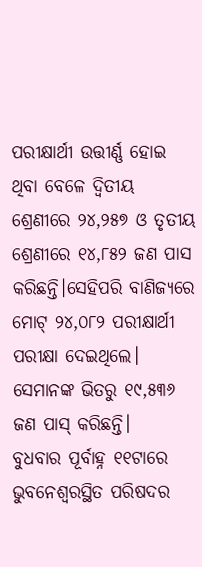ପରୀକ୍ଷାର୍ଥୀ ଉତ୍ତୀର୍ଣ୍ଣ ହୋଇ ଥିବା ବେଳେ ଦ୍ୱିତୀୟ ଶ୍ରେଣୀରେ ୨୪,୨୫୭ ଓ ତୃତୀୟ ଶ୍ରେଣୀରେ ୧୪,୮୫୨ ଜଣ ପାସ କରିଛନ୍ତି।ସେହିପରି ବାଣିଜ୍ୟରେ ମୋଟ୍ ୨୪,୦୮୨ ପରୀକ୍ଷାର୍ଥୀ ପରୀକ୍ଷା ଦେଇଥିଲେ। ସେମାନଙ୍କ ଭିତରୁ ୧୯,୫୩୬ ଜଣ ପାସ୍ କରିଛନ୍ତି।
ବୁଧବାର ପୂର୍ବାହ୍ନ ୧୧ଟାରେ ଭୁବନେଶ୍ବରସ୍ଥିତ ପରିଷଦର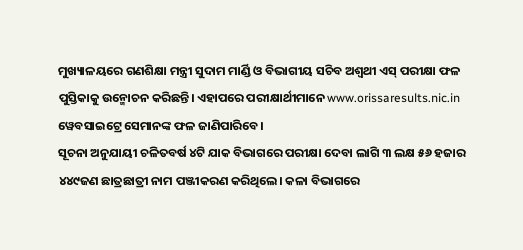ମୁଖ୍ୟାଳୟରେ ଗଣଶିକ୍ଷା ମନ୍ତ୍ରୀ ସୁଦାମ ମାର୍ଣ୍ଡି ଓ ବିଭାଗୀୟ ସଚିବ ଅଶ୍ବଥୀ ଏସ୍ ପରୀକ୍ଷା ଫଳ ପୁସ୍ତିକାକୁ ଉନ୍ମୋଚନ କରିଛନ୍ତି। ଏହାପରେ ପରୀକ୍ଷାର୍ଥୀମାନେ www.orissaresults.nic.in ୱେବସାଇଟ୍ରେ ସେମାନଙ୍କ ଫଳ ଜାଣିପାରିବେ।
ସୂଚନା ଅନୁଯାୟୀ ଚଳିତବର୍ଷ ୪ଟି ଯାକ ବିଭାଗରେ ପରୀକ୍ଷା ଦେବା ଲାଗି ୩ ଲକ୍ଷ ୫୬ ହଜାର ୪୪୯ଜଣ ଛାତ୍ରଛାତ୍ରୀ ନାମ ପଞ୍ଜୀକରଣ କରିଥିଲେ। କଳା ବିଭାଗରେ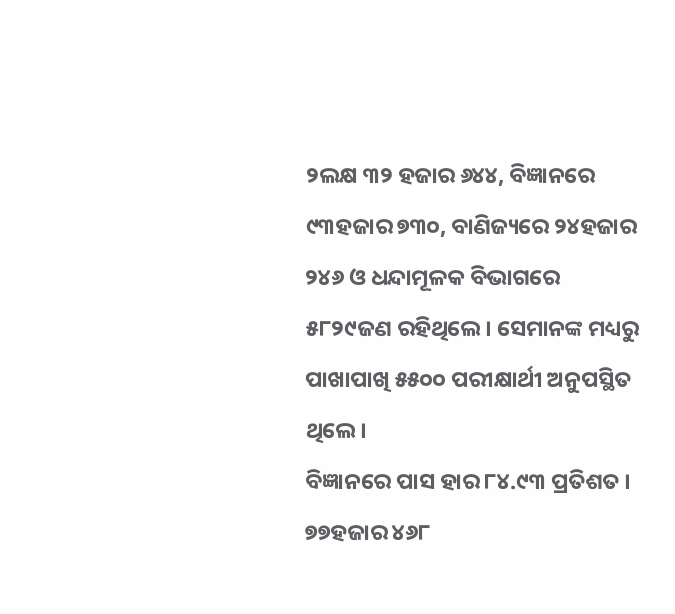୨ଲକ୍ଷ ୩୨ ହଜାର ୬୪୪, ବିଜ୍ଞାନରେ ୯୩ହଜାର ୭୩୦, ବାଣିଜ୍ୟରେ ୨୪ହଜାର ୨୪୬ ଓ ଧନ୍ଦାମୂଳକ ବିଭାଗରେ ୫୮୨୯ଜଣ ରହିଥିଲେ। ସେମାନଙ୍କ ମଧ୍ୟରୁ ପାଖାପାଖି ୫୫୦୦ ପରୀକ୍ଷାର୍ଥୀ ଅନୁପସ୍ଥିତ ଥିଲେ।
ବିଜ୍ଞାନରେ ପାସ ହାର ୮୪.୯୩ ପ୍ରତିଶତ । ୭୭ହଜାର ୪୬୮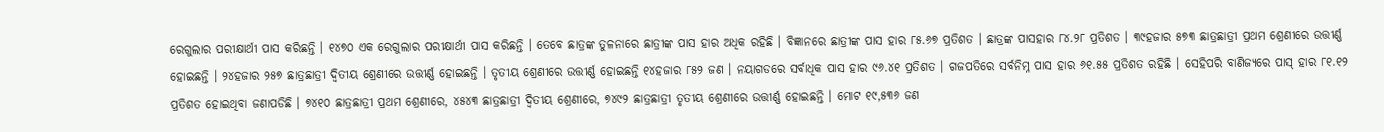ରେଗୁଲାର ପରୀକ୍ଷାର୍ଥୀ ପାସ କରିଛନ୍ତି । ୧୪୭୦ ଏକ ରେଗୁଲାର ପରୀକ୍ଷାର୍ଥୀ ପାସ କରିଛନ୍ତି । ତେବେ ଛାତ୍ରଙ୍କ ତୁଳନାରେ ଛାତ୍ରୀଙ୍କ ପାସ ହାର ଅଧିକ ରହିଛି । ବିଜ୍ଞାନରେ ଛାତ୍ରୀଙ୍କ ପାସ ହାର ୮୫.୬୭ ପ୍ରତିଶତ । ଛାତ୍ରଙ୍କ ପାସହାର ୮୪.୨୮ ପ୍ରତିଶତ । ୩୯ହଜାର ୫୭୩ ଛାତ୍ରଛାତ୍ରୀ ପ୍ରଥମ ଶ୍ରେଣୀରେ ଉତ୍ତୀର୍ଣ୍ଣ ହୋଇଛନ୍ତି । ୨୪ହଜାର ୨୫୭ ଛାତ୍ରଛାତ୍ରୀ ଦ୍ୱିତୀୟ ଶ୍ରେଣୀରେ ଉତ୍ତୀର୍ଣ୍ଣ ହୋଇଛନ୍ତି । ତୃତୀୟ ଶ୍ରେଣୀରେ ଉତ୍ତୀର୍ଣ୍ଣ ହୋଇଛନ୍ତି ୧୪ହଜାର ୮୫୨ ଜଣ । ନୟାଗଡରେ ସର୍ବାଧିକ ପାସ ହାର ୯୬.୪୧ ପ୍ରତିଶତ । ଗଜପତିରେ ସର୍ବନିମ୍ନ ପାସ ହାର ୬୧.୫୫ ପ୍ରତିଶତ ରହିଛି । ସେହିପରି ବାଣିଜ୍ୟରେ ପାସ୍ ହାର ୮୧.୧୨ ପ୍ରତିଶତ ହୋଇଥିବା ଜଣାପଡିଛି । ୭୪୧୦ ଛାତ୍ରଛାତ୍ରୀ ପ୍ରଥମ ଶ୍ରେଣୀରେ, ୪୫୪୩ ଛାତ୍ରଛାତ୍ରୀ ଦ୍ୱିତୀୟ ଶ୍ରେଣୀରେ, ୭୪୯୨ ଛାତ୍ରଛାତ୍ରୀ ତୃତୀୟ ଶ୍ରେଣୀରେ ଉତ୍ତୀର୍ଣ୍ଣ ହୋଇଛନ୍ତି । ମୋଟ ୧୯,୫୩୬ ଜଣ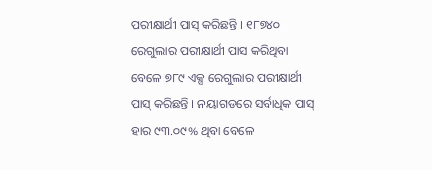ପରୀକ୍ଷାର୍ଥୀ ପାସ୍ କରିଛନ୍ତି । ୧୮୭୪୦ ରେଗୁଲାର ପରୀକ୍ଷାର୍ଥୀ ପାସ କରିଥିବା ବେଳେ ୭୮୯ ଏକ୍ସ ରେଗୁଲାର ପରୀକ୍ଷାର୍ଥୀ ପାସ୍ କରିଛନ୍ତି । ନୟାଗଡରେ ସର୍ବାଧିକ ପାସ୍ ହାର ୯୩.୦୯% ଥିବା ବେଳେ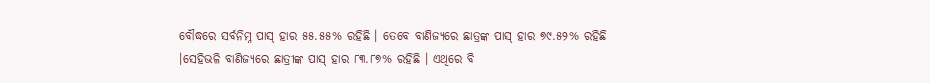ବୌଦ୍ଧରେ ସର୍ବନିମ୍ନ ପାସ୍ ହାର ୫୫.୫୫% ରହିଛି । ତେବେ ବାଣିଜ୍ୟରେ ଛାତ୍ରଙ୍କ ପାସ୍ ହାର ୭୯.୫୨% ରହିଛି ।ସେହିଭଳି ବାଣିଜ୍ୟରେ ଛାତ୍ରୀଙ୍କ ପାସ୍ ହାର ୮୩.୮୭% ରହିଛି । ଏଥିରେ ବି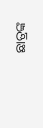ଛାତ୍ରଙ୍କ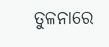ତୁଳନାରେ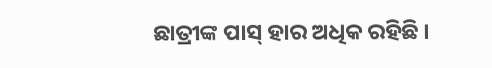ଛାତ୍ରୀଙ୍କ ପାସ୍ ହାର ଅଧିକ ରହିଛି ।